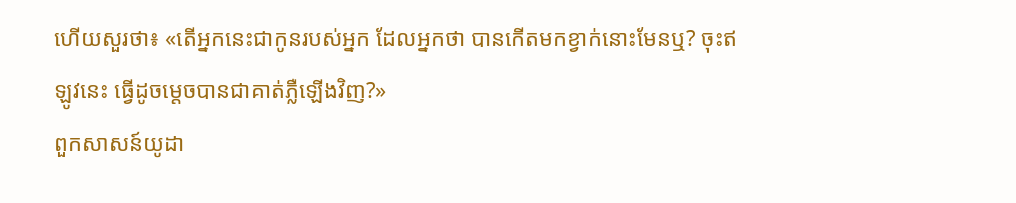ហើយសួរថា៖ «តើអ្នកនេះជាកូនរបស់អ្នក ដែលអ្នកថា បានកើតមកខ្វាក់នោះមែនឬ? ចុះឥឡូវនេះ ធ្វើដូចម្តេចបានជាគាត់ភ្លឺឡើងវិញ?»
ពួកសាសន៍យូដា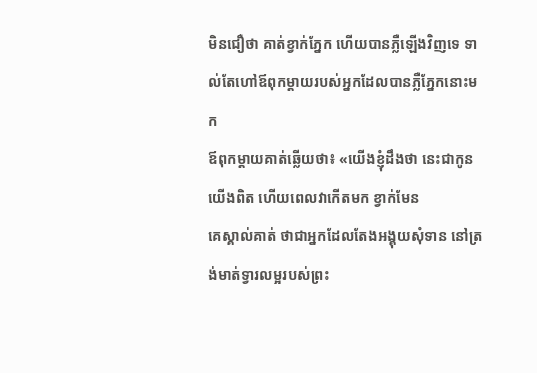មិនជឿថា គាត់ខ្វាក់ភ្នែក ហើយបានភ្លឺឡើងវិញទេ ទាល់តែហៅឪពុកម្តាយរបស់អ្នកដែលបានភ្លឺភ្នែកនោះមក
ឪពុកម្តាយគាត់ឆ្លើយថា៖ «យើងខ្ញុំដឹងថា នេះជាកូនយើងពិត ហើយពេលវាកើតមក ខ្វាក់មែន
គេស្គាល់គាត់ ថាជាអ្នកដែលតែងអង្គុយសុំទាន នៅត្រង់មាត់ទ្វារលម្អរបស់ព្រះ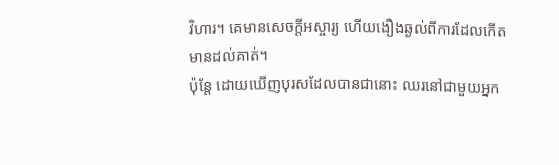វិហារ។ គេមានសេចក្តីអស្ចារ្យ ហើយងឿងឆ្ងល់ពីការដែលកើតមានដល់គាត់។
ប៉ុន្ដែ ដោយឃើញបុរសដែលបានជានោះ ឈរនៅជាមួយអ្នក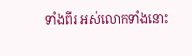ទាំងពីរ អស់លោកទាំងនោះ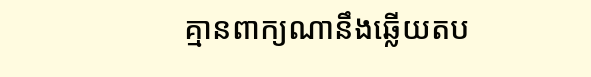គ្មានពាក្យណានឹងឆ្លើយតប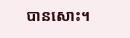បានសោះ។